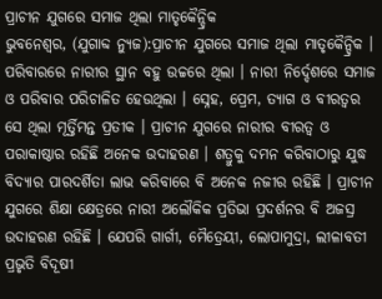ପ୍ରାଚୀନ ଯୁଗରେ ସମାଜ ଥିଲା ମାତୃକୈନ୍ଦ୍ରିକ
ଭୁବନେଶ୍ୱର, (ଯୁଗାବ୍ଦ ନ୍ୟୁଜ):ପ୍ରାଚୀନ ଯୁଗରେ ସମାଜ ଥିଲା ମାତୃକୈନ୍ଦ୍ରିକ । ପରିବାରରେ ନାରୀର ସ୍ଥାନ ବହୁ ଉଚ୍ଚରେ ଥିଲା । ନାରୀ ନିର୍ଦ୍ଦେଶରେ ସମାଜ ଓ ପରିବାର ପରିଚାଳିତ ହେଉଥିଲା । ସ୍ନେହ, ପ୍ରେମ, ତ୍ୟାଗ ଓ ବୀରତ୍ୱର ସେ ଥିଲା ମୂର୍ତ୍ତିମନ୍ତ ପ୍ରତୀକ । ପ୍ରାଚୀନ ଯୁଗରେ ନାରୀର ବୀରତ୍ୱ ଓ ପରାକାଷ୍ଠାର ରହିଛି ଅନେକ ଉଦାହରଣ । ଶତ୍ରୁକୁ ଦମନ କରିବାଠାରୁ ଯୁଦ୍ଧ ବିଦ୍ୟାର ପାରଦର୍ଶିତା ଲାଭ କରିବାରେ ବି ଅନେକ ନଜୀର ରହିଛି । ପ୍ରାଚୀନ ଯୁଗରେ ଶିକ୍ଷା କ୍ଷେତ୍ରରେ ନାରୀ ଅଲୌକିକ ପ୍ରତିଭା ପ୍ରଦର୍ଶନର ବି ଅଜସ୍ର ଉଦାହରଣ ରହିଛି । ଯେପରି ଗାର୍ଗୀ, ମୈତ୍ରେୟୀ, ଲୋପାମୁଦ୍ରା, ଲୀଳାବତୀ ପ୍ରଭୃତି ବିଦୂଷୀ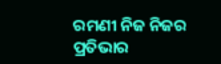ରମଣୀ ନିଜ ନିଜର ପ୍ରତିଭାର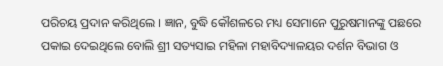ପରିଚୟ ପ୍ରଦାନ କରିଥିଲେ । ଜ୍ଞାନ, ବୁଦ୍ଧି କୌଶଳରେ ମଧ୍ୟ ସେମାନେ ପୁରୁଷମାନଙ୍କୁ ପଛରେ ପକାଇ ଦେଇଥିଲେ ବୋଲି ଶ୍ରୀ ସତ୍ୟସାଇ ମହିଳା ମହାବିଦ୍ୟାଳୟର ଦର୍ଶନ ବିଭାଗ ଓ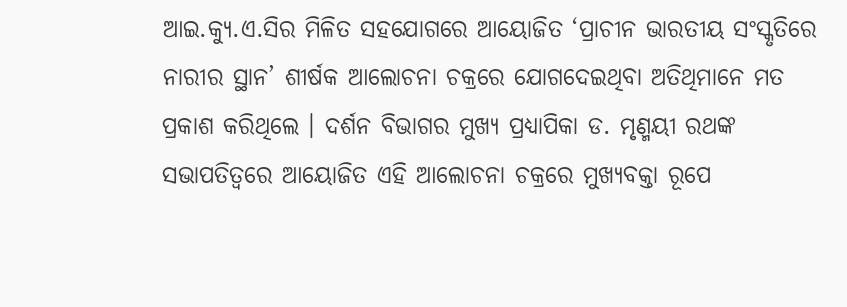ଆଇ.କ୍ୟୁ.ଏ.ସିର ମିଳିତ ସହଯୋଗରେ ଆୟୋଜିତ ‘ପ୍ରାଚୀନ ଭାରତୀୟ ସଂସ୍କୃତିରେ ନାରୀର ସ୍ଥାନ’ ଶୀର୍ଷକ ଆଲୋଚନା ଚକ୍ରରେ ଯୋଗଦେଇଥିବା ଅତିଥିମାନେ ମତ ପ୍ରକାଶ କରିଥିଲେ । ଦର୍ଶନ ବିଭାଗର ମୁଖ୍ୟ ପ୍ରଧ୍ୟାପିକା ଡ. ମୃଣ୍ମୟୀ ରଥଙ୍କ ସଭାପତିତ୍ୱରେ ଆୟୋଜିତ ଏହି ଆଲୋଚନା ଚକ୍ରରେ ମୁଖ୍ୟବକ୍ତା ରୂପେ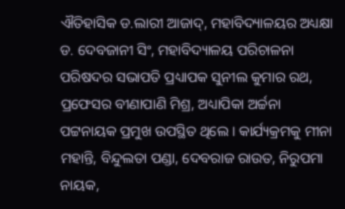ଐତିହାସିକ ଡ.ଲାରୀ ଆଜାଦ୍, ମହାବିଦ୍ୟାଳୟର ଅଧ୍ୟକ୍ଷା ଡ. ଦେବଜାନୀ ସିଂ, ମହାବିଦ୍ୟାଳୟ ପରିଚାଳନା ପରିଷଦର ସଭାପତି ପ୍ରଧ୍ୟାପକ ସୁନୀଲ କୁମାର ରଥ, ପ୍ରଫେସର ବୀଣାପାଣି ମିଶ୍ର, ଅଧ୍ୟାପିକା ଅର୍ଚ୍ଚନା ପଟ୍ଟନାୟକ ପ୍ରମୁଖ ଉପସ୍ଥିତ ଥିଲେ । କାର୍ଯ୍ୟକ୍ରମକୁ ମୀନା ମହାନ୍ତି, ବିନ୍ଦୁଲତା ପଣ୍ଡା, ଦେବରାଜ ରାଉତ, ନିରୁପମା ନାୟକ,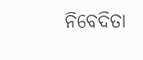ନିବେଦିତା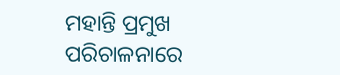ମହାନ୍ତି ପ୍ରମୁଖ ପରିଚାଳନାରେ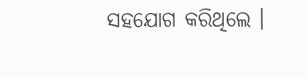ସହଯୋଗ କରିଥିଲେ ।